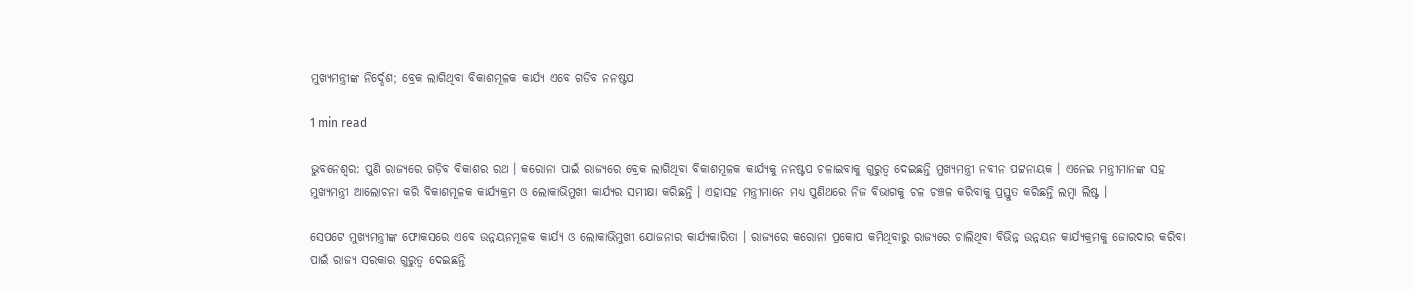ମୁଖ୍ୟମନ୍ତ୍ରୀଙ୍କ ନିର୍ଦ୍ଦେଶ; ବ୍ରେକ ଲାଗିଥିବା ବିକାଶମୂଳକ କାର୍ଯ୍ୟ ଏବେ ଗଡିବ ନନଷ୍ଟପ

1 min read

ଭୁବନେଶ୍ୱର: ପୁଣି ରାଜ୍ୟରେ ଗଡ଼ିବ ବିକାଶର ରଥ । କରୋନା ପାଇଁ ରାଜ୍ୟରେ ବ୍ରେକ ଲାଗିଥିବା ବିକାଶମୂଳକ କାର୍ଯ୍ୟକୁ ନନଷ୍ଟପ ଚଳାଇବାକୁ ଗୁରୁତ୍ୱ ଦେଇଛନ୍ତି ମୁଖ୍ୟମନ୍ତ୍ରୀ ନବୀନ ପଟ୍ଟନାୟକ । ଏନେଇ ମନ୍ତ୍ରୀମାନଙ୍କ ସହ ମୁଖ୍ୟମନ୍ତ୍ରୀ ଆଲୋଚନା କରି ବିକାଶମୂଳକ କାର୍ଯ୍ୟକ୍ରମ ଓ ଲୋକାଭିମୁଖୀ କାର୍ଯ୍ୟର ସମୀକ୍ଷା କରିଛନ୍ତି । ଏହାସହ ମନ୍ତ୍ରୀମାନେ ମଧ୍ୟ ପୁଣିଥରେ ନିଜ ବିଭାଗକୁ ଚଳ ଚଞ୍ଚଳ କରିବାକୁ ପ୍ରସ୍ତୁତ କରିଛନ୍ତି ଲମ୍ବା ଲିଷ୍ଟ ।

ସେପଟେ ମୁଖ୍ୟମନ୍ତ୍ରୀଙ୍କ ଫୋକସରେ ଏବେ ଉନ୍ନୟନମୂଳକ କାର୍ଯ୍ୟ ଓ ଲୋକାଭିମୁଖୀ ଯୋଜନାର କାର୍ଯ୍ୟକାରିତା । ରାଜ୍ୟରେ କରୋନା ପ୍ରକୋପ କମିଥିବାରୁ ରାଜ୍ୟରେ ଚାଲିଥିବା ବିଭିନ୍ନ ଉନ୍ନୟନ କାର୍ଯ୍ୟକ୍ରମକୁ ଜୋରଦାର କରିବା ପାଇଁ ରାଜ୍ୟ ସରକାର ଗୁରୁତ୍ୱ ଦେଇଛନ୍ତି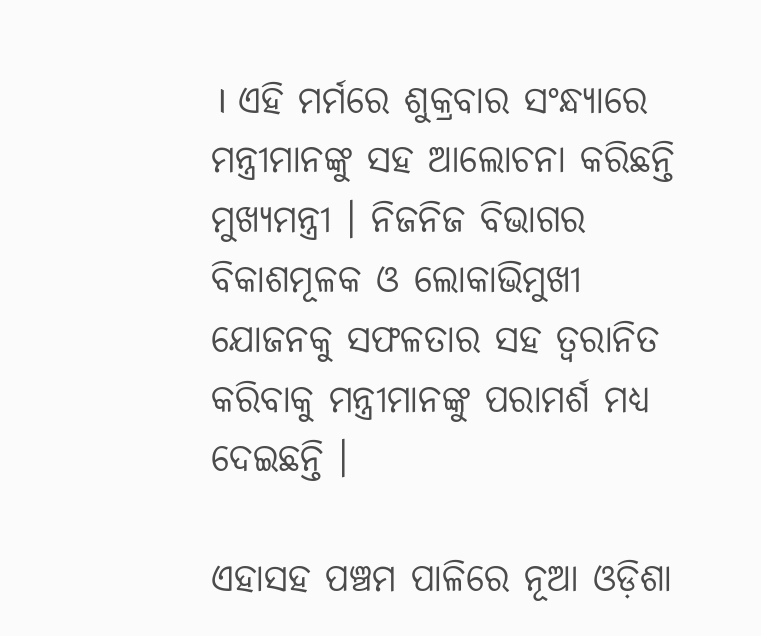। ଏହି ମର୍ମରେ ଶୁକ୍ରବାର ସଂନ୍ଧ୍ୟାରେ ମନ୍ତ୍ରୀମାନଙ୍କୁ ସହ ଆଲୋଚନା କରିଛନ୍ତି ମୁଖ୍ୟମନ୍ତ୍ରୀ । ନିଜନିଜ ବିଭାଗର ବିକାଶମୂଳକ ଓ ଲୋକାଭିମୁଖୀ ଯୋଜନକୁ ସଫଳତାର ସହ ତ୍ୱରାନିତ କରିବାକୁ ମନ୍ତ୍ରୀମାନଙ୍କୁ ପରାମର୍ଶ ମଧ୍ୟ ଦେଇଛନ୍ତି ।

ଏହାସହ ପଞ୍ଚମ ପାଳିରେ ନୂଆ ଓଡ଼ିଶା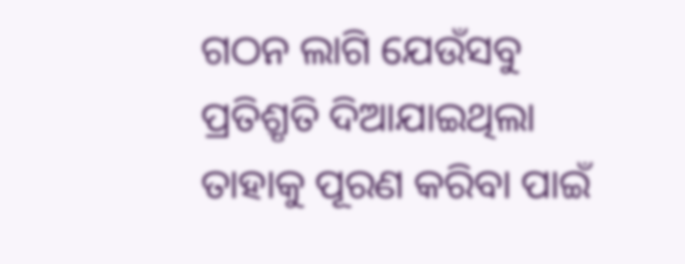ଗଠନ ଲାଗି ଯେଉଁସବୁ ପ୍ରତିଶ୍ରୃତି ଦିଆଯାଇଥିଲା ତାହାକୁ ପୂରଣ କରିବା ପାଇଁ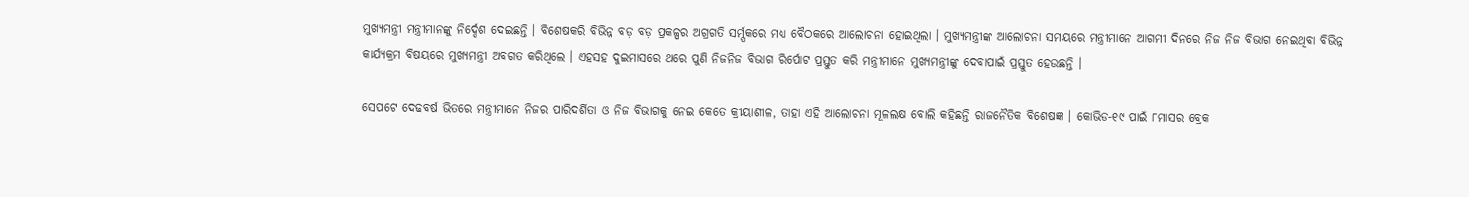ମୁଖ୍ୟମନ୍ତ୍ରୀ ମନ୍ତ୍ରୀମାନଙ୍କୁ ନିର୍ଦ୍ଦେଶ ଦେଇଛନ୍ତି । ବିଶେଷକରି ବିଭିନ୍ନ ବଡ଼ ବଡ଼ ପ୍ରକଳ୍ପର ଅଗ୍ରଗତି ସର୍ମ୍ପକରେ ମଧ୍ୟ ବୈଠକରେ ଆଲୋଚନା ହୋଇଥିଲା । ମୁଖ୍ୟମନ୍ତ୍ରୀଙ୍କ ଆଲୋଚନା ସମୟରେ ମନ୍ତ୍ରୀମାନେ ଆଗମୀ ଦିନରେ ନିଜ ନିଜ ବିଭାଗ ନେଇଥିବା ବିଭିନ୍ନ କାର୍ଯ୍ୟକ୍ରମ ବିଷୟରେ ମୁଖ୍ୟମନ୍ତ୍ରୀ ଅବଗତ କରିଥିଲେ । ଏହସହ ଦୁଇମାସରେ ଥରେ ପୁଣି ନିଜନିଜ ବିଭାଗ ରିର୍ପୋଟ ପ୍ରସ୍ତୁତ କରି ମନ୍ତ୍ରୀମାନେ ମୁଖ୍ୟମନ୍ତ୍ରୀଙ୍କୁ ଦେବାପାଇଁ ପ୍ରସ୍ତୁତ ହେଉଛନ୍ତି ।

ସେପଟେ ଦେଢବର୍ଷ ଭିତରେ ମନ୍ତ୍ରୀମାନେ ନିଜର ପାରିଦର୍ଶିତା ଓ ନିଜ ବିଭାଗକୁ ନେଇ କେତେ କ୍ରୀୟାଶୀଳ, ତାହା ଏହି ଆଲୋଚନା ମୂଳଲକ୍ଷ ବୋଲି କହିଛନ୍ତି ରାଜନୈତିକ ବିଶେଷଜ୍ଞ । କୋଭିଡ-୧୯ ପାଇଁ ୮ମାସର ବ୍ରେକ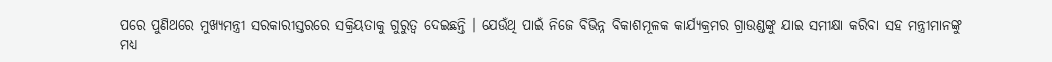ପରେ ପୁଣିଥରେ ମୁଖ୍ୟମନ୍ତ୍ରୀ ସରକାରୀସ୍ତରରେ ସକ୍ରିୟତାକୁ ଗୁରୁତ୍ୱ ଦେଇଛନ୍ତି । ଯେଉଁଥି ପାଇଁ ନିଜେ ବିଭିନ୍ନ ବିକାଶମୂଳକ କାର୍ଯ୍ୟକ୍ରମର ଗ୍ରାଉଣ୍ଡଙ୍କୁ ଯାଇ ସମୀକ୍ଷା କରିବା ସହ ମନ୍ତ୍ରୀମାନଙ୍କୁ ମଧ୍ୟ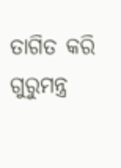ତାଗିତ କରି ଗୁରୁମନ୍ତ୍ର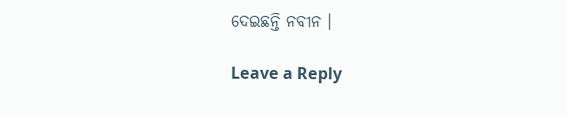ଦେଇଛନ୍ତି ନବୀନ ।

Leave a Reply